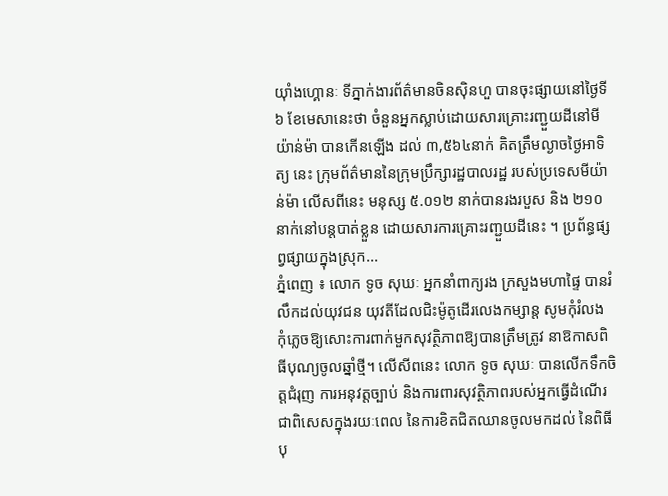យ៉ាំងហ្គោនៈ ទីភ្នាក់ងារព័ត៌មានចិនស៊ិនហួ បានចុះផ្សាយនៅថ្ងៃទី៦ ខែមេសានេះថា ចំនួនអ្នកស្លាប់ដោយសារគ្រោះរញ្ជួយដីនៅមីយ៉ាន់ម៉ា បានកើនឡើង ដល់ ៣,៥៦៤នាក់ គិតត្រឹមល្ងាចថ្ងៃអាទិត្យ នេះ ក្រុមព័ត៌មាននៃក្រុមប្រឹក្សារដ្ឋបាលរដ្ឋ របស់ប្រទេសមីយ៉ាន់ម៉ា លើសពីនេះ មនុស្ស ៥.០១២ នាក់បានរងរបួស និង ២១០ នាក់នៅបន្តបាត់ខ្លួន ដោយសារការគ្រោះរញ្ជួយដីនេះ ។ ប្រព័ន្ធផ្សព្វផ្សាយក្នុងស្រុក...
ភ្នំពេញ ៖ លោក ទូច សុឃៈ អ្នកនាំពាក្យរង ក្រសួងមហាផ្ទៃ បានរំលឹកដល់យុវជន យុវតីដែលជិះម៉ូតូដើរលេងកម្សាន្ត សូមកុំរំលង កុំភ្លេចឱ្យសោះការពាក់មួកសុវត្ថិភាពឱ្យបានត្រឹមត្រូវ នាឱកាសពិធីបុណ្យចូលឆ្នាំថ្មី។ លើសីពនេះ លោក ទូច សុឃៈ បានលើកទឹកចិត្តជំរុញ ការអនុវត្តច្បាប់ និងការពារសុវត្ថិភាពរបស់អ្នកធ្វើដំណើរ ជាពិសេសក្នុងរយៈពេល នៃការខិតជិតឈានចូលមកដល់ នៃពិធីបុ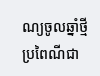ណ្យចូលឆ្នាំថ្មីប្រពៃណីជា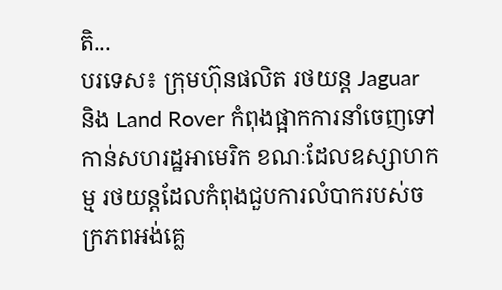តិ...
បរទេស៖ ក្រុមហ៊ុនផលិត រថយន្ត Jaguar និង Land Rover កំពុងផ្អាកការនាំចេញទៅកាន់សហរដ្ឋអាមេរិក ខណៈដែលឧស្សាហកម្ម រថយន្តដែលកំពុងជួបការលំបាករបស់ចក្រភពអង់គ្លេ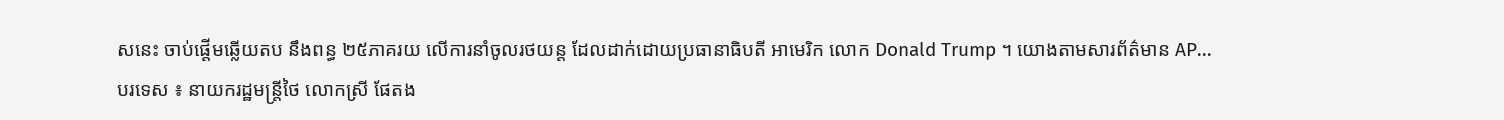សនេះ ចាប់ផ្តើមឆ្លើយតប នឹងពន្ធ ២៥ភាគរយ លើការនាំចូលរថយន្ត ដែលដាក់ដោយប្រធានាធិបតី អាមេរិក លោក Donald Trump ។ យោងតាមសារព័ត៌មាន AP...
បរទេស ៖ នាយករដ្ឋមន្ត្រីថៃ លោកស្រី ផែតង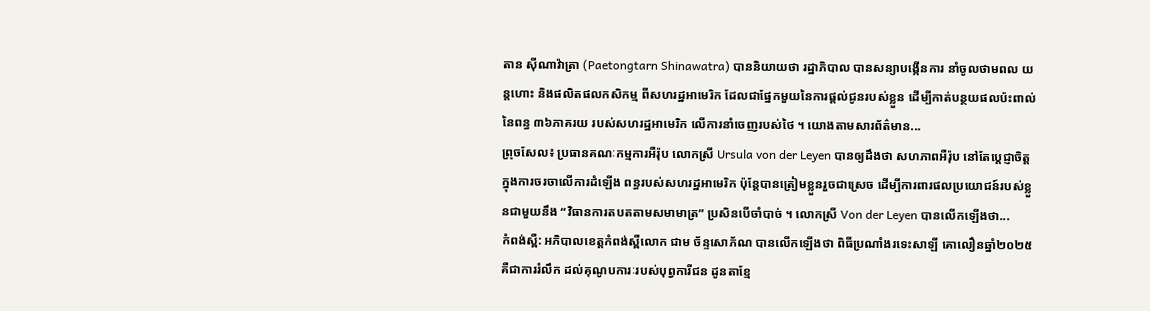តាន ស៊ីណាវ៉ាត្រា (Paetongtarn Shinawatra) បាននិយាយថា រដ្ឋាភិបាល បានសន្យាបង្កើនការ នាំចូលថាមពល យន្តហោះ និងផលិតផលកសិកម្ម ពីសហរដ្ឋអាមេរិក ដែលជាផ្នែកមួយនៃការផ្តល់ជូនរបស់ខ្លួន ដើម្បីកាត់បន្ថយផលប៉ះពាល់នៃពន្ធ ៣៦ភាគរយ របស់សហរដ្ឋអាមេរិក លើការនាំចេញរបស់ថៃ ។ យោងតាមសារព័ត៌មាន...
ព្រុចសែល៖ ប្រធានគណៈកម្មការអឺរ៉ុប លោកស្រី Ursula von der Leyen បានឲ្យដឹងថា សហភាពអឺរ៉ុប នៅតែប្តេជ្ញាចិត្ត ក្នុងការចរចាលើការដំឡើង ពន្ធរបស់សហរដ្ឋអាមេរិក ប៉ុន្តែបានត្រៀមខ្លួនរួចជាស្រេច ដើម្បីការពារផលប្រយោជន៍របស់ខ្លួនជាមួយនឹង “វិធានការតបតតាមសមាមាត្រ” ប្រសិនបើចាំបាច់ ។ លោកស្រី Von der Leyen បានលើកឡើងថា...
កំពង់ស្ពឺ: អភិបាលខេត្តកំពង់ស្ពឺលោក ជាម ច័ន្ទសោភ័ណ បានលើកឡើងថា ពិធីប្រណាំងរទេះសាឡី គោលឿនឆ្នាំ២០២៥ គឺជាការរំលឹក ដល់គុណូបការៈរបស់បុព្វការីជន ដូនតាខ្មែ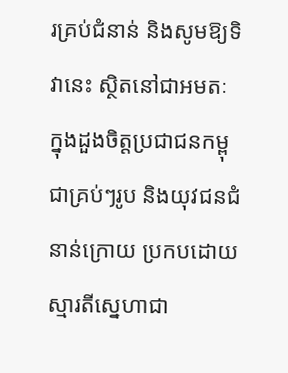រគ្រប់ជំនាន់ និងសូមឱ្យទិវានេះ ស្ថិតនៅជាអមតៈ ក្នុងដួងចិត្តប្រជាជនកម្ពុជាគ្រប់ៗរូប និងយុវជនជំនាន់ក្រោយ ប្រកបដោយស្មារតីស្នេហាជា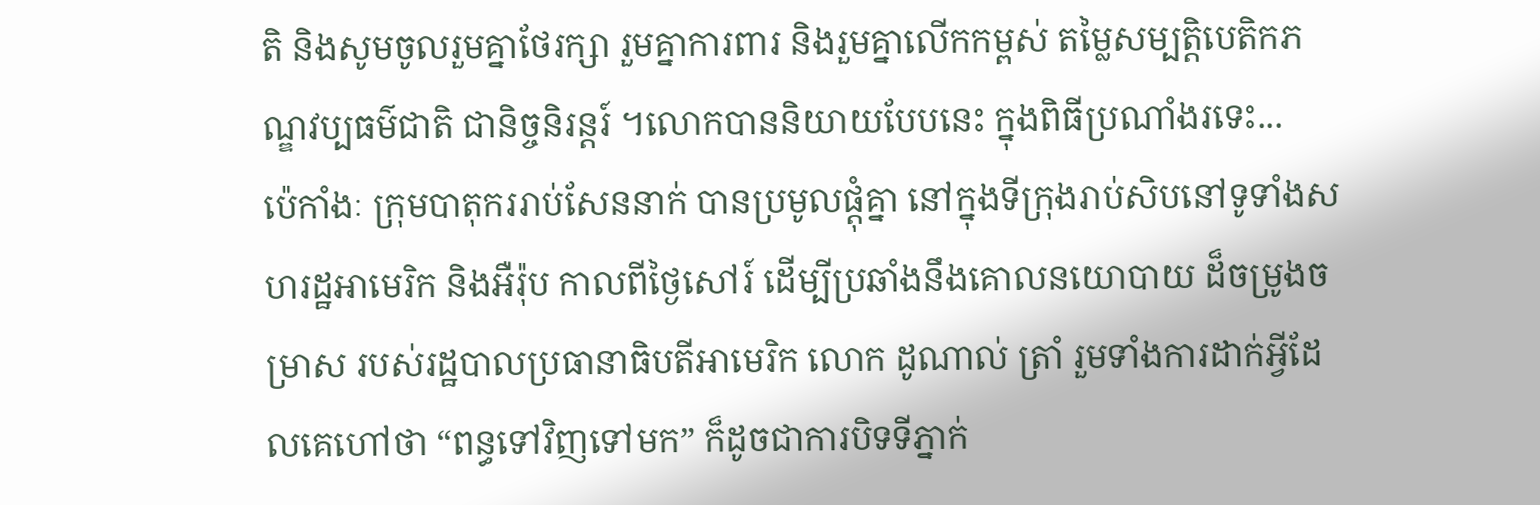តិ និងសូមចូលរួមគ្នាថែរក្សា រួមគ្នាការពារ និងរួមគ្នាលើកកម្ពស់ តម្លៃសម្បត្តិបេតិកភណ្ឌវប្បធម៌ជាតិ ជានិច្ចនិរន្តរ៍ ។លោកបាននិយាយបែបនេះ ក្នុងពិធីប្រណាំងរទេះ...
ប៉េកាំងៈ ក្រុមបាតុកររាប់សែននាក់ បានប្រមូលផ្តុំគ្នា នៅក្នុងទីក្រុងរាប់សិបនៅទូទាំងសហរដ្ឋអាមេរិក និងអឺរ៉ុប កាលពីថ្ងៃសៅរ៍ ដើម្បីប្រឆាំងនឹងគោលនយោបាយ ដ៏ចម្រូងចម្រាស របស់រដ្ឋបាលប្រធានាធិបតីអាមេរិក លោក ដូណាល់ ត្រាំ រួមទាំងការដាក់អ្វីដែលគេហៅថា “ពន្ធទៅវិញទៅមក” ក៏ដូចជាការបិទទីភ្នាក់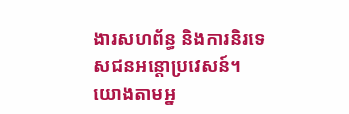ងារសហព័ន្ធ និងការនិរទេសជនអន្តោប្រវេសន៍។ យោងតាមអ្ន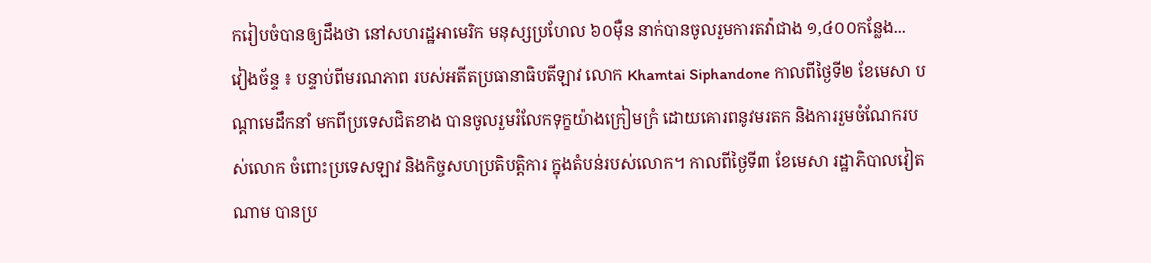ករៀបចំបានឲ្យដឹងថា នៅសហរដ្ឋអាមេរិក មនុស្សប្រហែល ៦០ម៉ឺន នាក់បានចូលរួមការតវ៉ាជាង ១,៤០០កន្លែង...
វៀងច័ន្ទ ៖ បន្ទាប់ពីមរណភាព របស់អតីតប្រធានាធិបតីឡាវ លោក Khamtai Siphandone កាលពីថ្ងៃទី២ ខែមេសា បណ្ដាមេដឹកនាំ មកពីប្រទេសជិតខាង បានចូលរួមរំលែកទុក្ខយ៉ាងក្រៀមក្រំ ដោយគោរពនូវមរតក និងការរួមចំណែករបស់លោក ចំពោះប្រទេសឡាវ និងកិច្ចសហប្រតិបត្តិការ ក្នុងតំបន់របស់លោក។ កាលពីថ្ងៃទី៣ ខែមេសា រដ្ឋាភិបាលវៀតណាម បានប្រ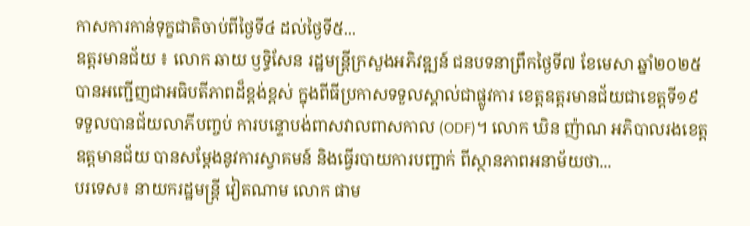កាសការកាន់ទុក្ខជាតិចាប់ពីថ្ងៃទី៤ ដល់ថ្ងៃទី៥...
ឧត្ដរមានជ័យ ៖ លោក ឆាយ ឫទ្ធិសែន រដ្ឋមន្ត្រីក្រសួងអភិវឌ្ឍន៍ ជនបទនាព្រឹកថ្ងៃទី៧ ខែមេសា ឆ្នាំ២០២៥ បានអញ្ជើញជាអធិបតីភាពដ៏ខ្ពង់ខ្ពស់ ក្នុងពីធីប្រកាសទទួលស្គាល់ជាផ្លូវការ ខេត្តឧត្ដរមានជ័យជាខេត្តទី១៩ ទទួលបានជ័យលាភីបញ្ចប់ ការបន្ទោបង់ពាសវាលពាសកាល (ODF)។ លោក ឃិន ញ៉ាណ អភិបាលរងខេត្តឧត្តមានជ័យ បានសម្ដែងនូវការស្វាគមន៍ និងធ្វើរបាយការបញ្ជាក់ ពីស្ថានភាពអនាម័យថា...
បរទេស៖ នាយករដ្ឋមន្ត្រី វៀតណាម លោក ផាម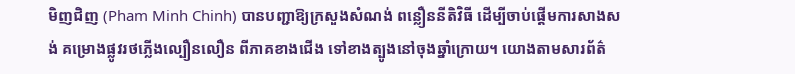មិញជិញ (Pham Minh Chinh) បានបញ្ជាឱ្យក្រសួងសំណង់ ពន្លឿននីតិវិធី ដើម្បីចាប់ផ្តើមការសាងសង់ គម្រោងផ្លូវរថភ្លើងល្បឿនលឿន ពីភាគខាងជើង ទៅខាងត្បូងនៅចុងឆ្នាំក្រោយ។ យោងតាមសារព័ត៌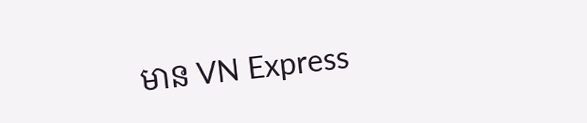មាន VN Express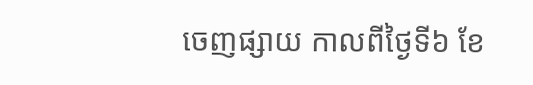ចេញផ្សាយ កាលពីថ្ងៃទី៦ ខែ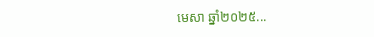មេសា ឆ្នាំ២០២៥...